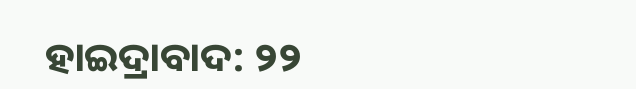ହାଇଦ୍ରାବାଦ: ୨୨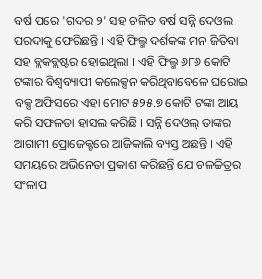ବର୍ଷ ପରେ 'ଗଦର ୨' ସହ ଚଳିତ ବର୍ଷ ସନ୍ନି ଦେଓଲ ପରଦାକୁ ଫେରିଛନ୍ତି । ଏହି ଫିଲ୍ମ ଦର୍ଶକଙ୍କ ମନ ଜିତିବା ସହ ବ୍ଲକବ୍ଲଷ୍ଟର ହୋଇଥିଲା । ଏହି ଫିଲ୍ମ ୬୮୬ କୋଟି ଟଙ୍କାର ବିଶ୍ବବ୍ୟାପୀ କଲେକ୍ସନ କରିଥିବାବେଳେ ଘରୋଇ ବକ୍ସ ଅଫିସରେ ଏହା ମୋଟ ୫୨୫.୭ କୋଟି ଟଙ୍କା ଆୟ କରି ସଫଳତା ହାସଲ କରିଛି । ସନ୍ନି ଦେଓଲ୍ ତାଙ୍କର ଆଗାମୀ ପ୍ରୋଜେକ୍ଟରେ ଆଜିକାଲି ବ୍ୟସ୍ତ ଅଛନ୍ତି । ଏହି ସମୟରେ ଅଭିନେତା ପ୍ରକାଶ କରିଛନ୍ତି ଯେ ଚଳଚ୍ଚିତ୍ରର ସଂଳାପ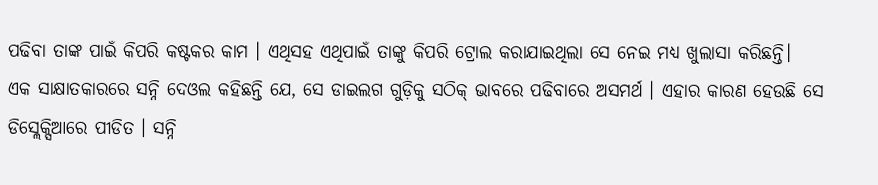ପଢିବା ତାଙ୍କ ପାଇଁ କିପରି କଷ୍ଟକର କାମ । ଏଥିସହ ଏଥିପାଇଁ ତାଙ୍କୁ କିପରି ଟ୍ରୋଲ କରାଯାଇଥିଲା ସେ ନେଇ ମଧ୍ୟ ଖୁଲାସା କରିଛନ୍ତି।
ଏକ ସାକ୍ଷାତକାରରେ ସନ୍ନି ଦେଓଲ କହିଛନ୍ତି ଯେ, ସେ ଡାଇଲଗ ଗୁଡ଼ିକୁ ସଠିକ୍ ଭାବରେ ପଢିବାରେ ଅସମର୍ଥ । ଏହାର କାରଣ ହେଉଛି ସେ ଡିସ୍ଲେକ୍ସିଆରେ ପୀଡିତ । ସନ୍ନି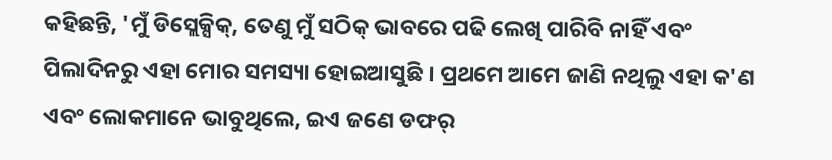କହିଛନ୍ତି, 'ମୁଁ ଡିସ୍ଲେକ୍ସିକ୍, ତେଣୁ ମୁଁ ସଠିକ୍ ଭାବରେ ପଢି ଲେଖି ପାରିବି ନାହିଁ ଏବଂ ପିଲାଦିନରୁ ଏହା ମୋର ସମସ୍ୟା ହୋଇଆସୁଛି । ପ୍ରଥମେ ଆମେ ଜାଣି ନଥିଲୁ ଏହା କ'ଣ ଏବଂ ଲୋକମାନେ ଭାବୁଥିଲେ, ଇଏ ଜଣେ ଡଫର୍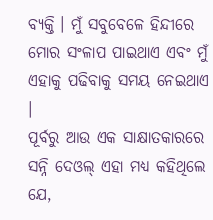ବ୍ୟକ୍ତି । ମୁଁ ସବୁବେଳେ ହିନ୍ଦୀରେ ମୋର ସଂଳାପ ପାଇଥାଏ ଏବଂ ମୁଁ ଏହାକୁ ପଢିବାକୁ ସମୟ ନେଇଥାଏ ।
ପୂର୍ବରୁ ଆଉ ଏକ ସାକ୍ଷାତକାରରେ ସନ୍ନି ଦେଓଲ୍ ଏହା ମଧ୍ୟ କହିଥିଲେ ଯେ,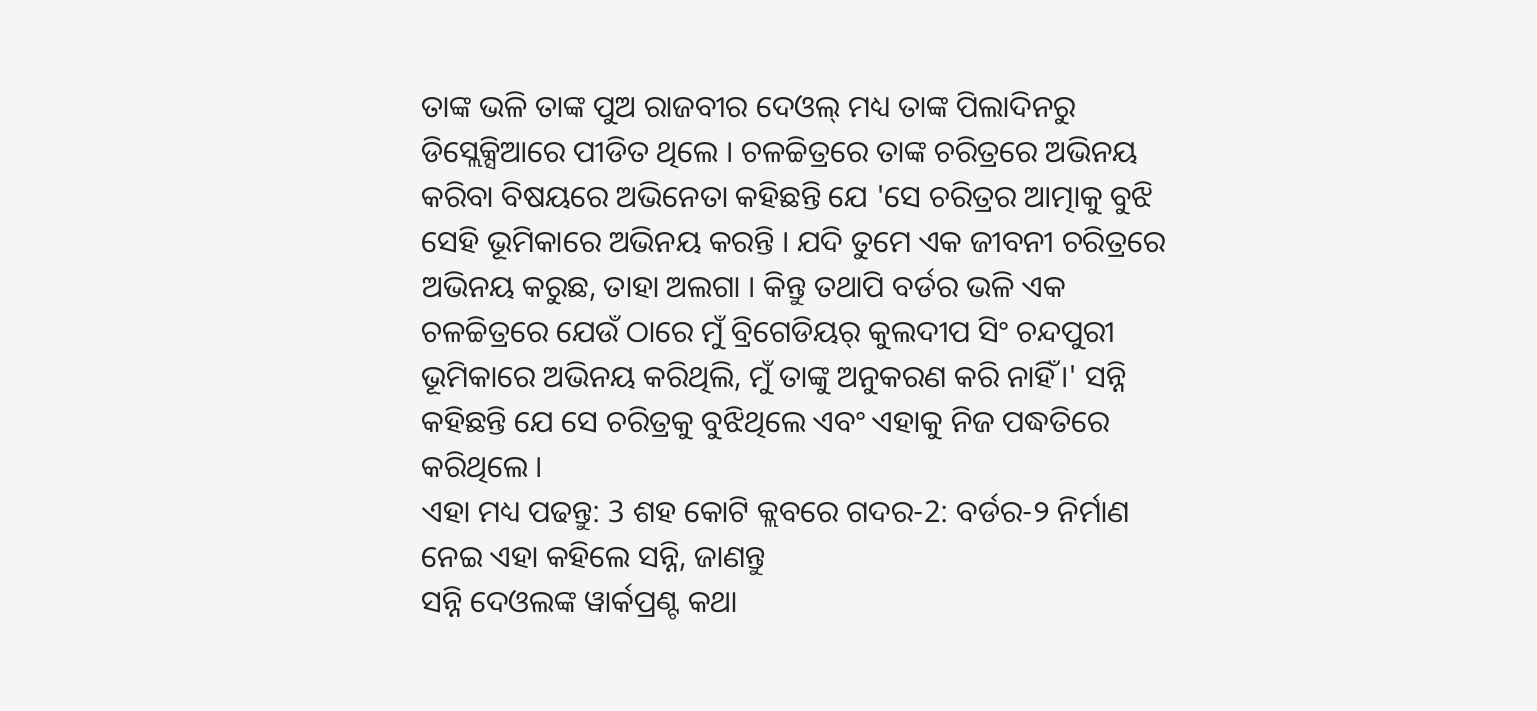ତାଙ୍କ ଭଳି ତାଙ୍କ ପୁଅ ରାଜବୀର ଦେଓଲ୍ ମଧ୍ୟ ତାଙ୍କ ପିଲାଦିନରୁ ଡିସ୍ଲେକ୍ସିଆରେ ପୀଡିତ ଥିଲେ । ଚଳଚ୍ଚିତ୍ରରେ ତାଙ୍କ ଚରିତ୍ରରେ ଅଭିନୟ କରିବା ବିଷୟରେ ଅଭିନେତା କହିଛନ୍ତି ଯେ 'ସେ ଚରିତ୍ରର ଆତ୍ମାକୁ ବୁଝି ସେହି ଭୂମିକାରେ ଅଭିନୟ କରନ୍ତି । ଯଦି ତୁମେ ଏକ ଜୀବନୀ ଚରିତ୍ରରେ ଅଭିନୟ କରୁଛ, ତାହା ଅଲଗା । କିନ୍ତୁ ତଥାପି ବର୍ଡର ଭଳି ଏକ ଚଳଚ୍ଚିତ୍ରରେ ଯେଉଁ ଠାରେ ମୁଁ ବ୍ରିଗେଡିୟର୍ କୁଲଦୀପ ସିଂ ଚନ୍ଦପୁରୀ ଭୂମିକାରେ ଅଭିନୟ କରିଥିଲି, ମୁଁ ତାଙ୍କୁ ଅନୁକରଣ କରି ନାହିଁ।' ସନ୍ନି କହିଛନ୍ତି ଯେ ସେ ଚରିତ୍ରକୁ ବୁଝିଥିଲେ ଏବଂ ଏହାକୁ ନିଜ ପଦ୍ଧତିରେ କରିଥିଲେ ।
ଏହା ମଧ୍ୟ ପଢନ୍ତୁ: 3 ଶହ କୋଟି କ୍ଲବରେ ଗଦର-2: ବର୍ଡର-୨ ନିର୍ମାଣ ନେଇ ଏହା କହିଲେ ସନ୍ନି, ଜାଣନ୍ତୁ
ସନ୍ନି ଦେଓଲଙ୍କ ୱାର୍କପ୍ରଣ୍ଟ କଥା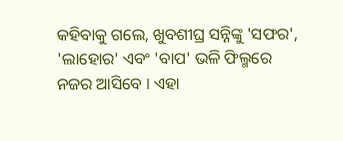କହିବାକୁ ଗଲେ, ଖୁବଶୀଘ୍ର ସନ୍ନିଙ୍କୁ 'ସଫର', 'ଲାହୋର' ଏବଂ 'ବାପ' ଭଳି ଫିଲ୍ମରେ ନଜର ଆସିବେ । ଏହା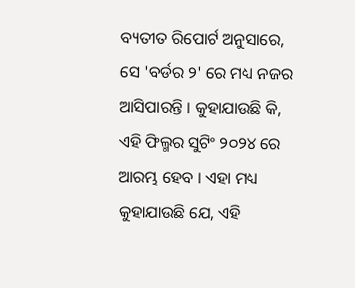ବ୍ୟତୀତ ରିପୋର୍ଟ ଅନୁସାରେ, ସେ 'ବର୍ଡର ୨' ରେ ମଧ୍ୟ ନଜର ଆସିପାରନ୍ତି । କୁହାଯାଉଛି କି, ଏହି ଫିଲ୍ମର ସୁଟିଂ ୨୦୨୪ ରେ ଆରମ୍ଭ ହେବ । ଏହା ମଧ୍ୟ କୁହାଯାଉଛି ଯେ, ଏହି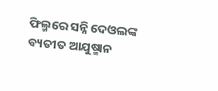ଫିଲ୍ମରେ ସନ୍ନି ଦେଓଲଙ୍କ ବ୍ୟତୀତ ଆଯୁଷ୍ମାନ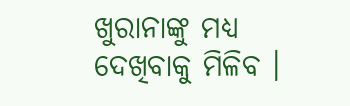ଖୁରାନାଙ୍କୁ ମଧ୍ୟ ଦେଖିବାକୁ ମିଳିବ ।